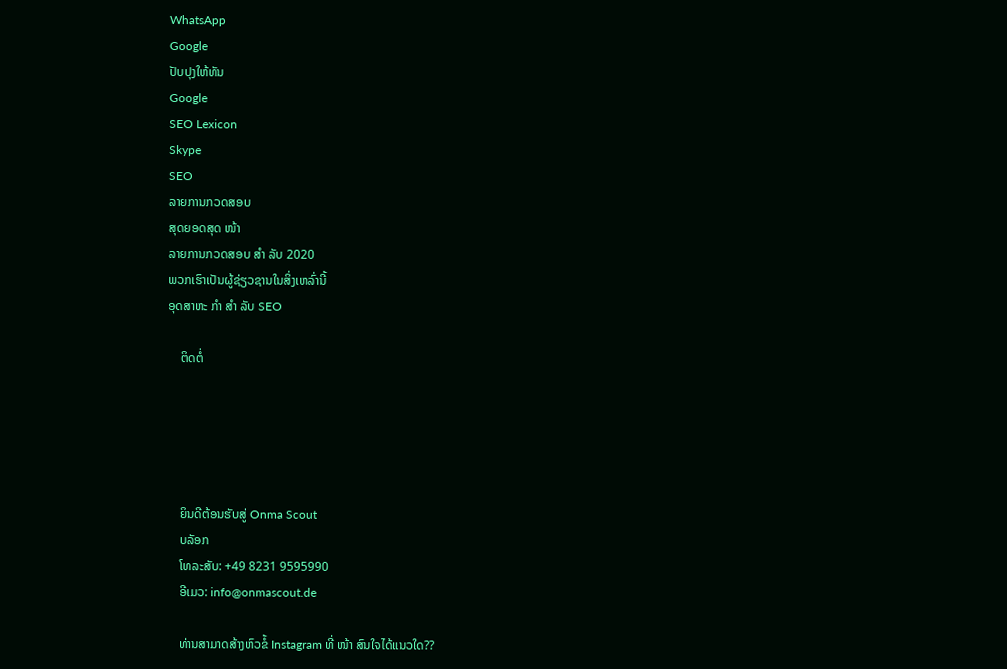WhatsApp
Google
ປັບປຸງໃຫ້ທັນ
Google
SEO Lexicon
Skype
SEO
ລາຍການກວດສອບ
ສຸດຍອດສຸດ ໜ້າ
ລາຍການກວດສອບ ສຳ ລັບ 2020
ພວກເຮົາເປັນຜູ້ຊ່ຽວຊານໃນສິ່ງເຫລົ່ານີ້
ອຸດສາຫະ ກຳ ສຳ ລັບ SEO

    ຕິດຕໍ່





    ຍິນດີຕ້ອນຮັບສູ່ Onma Scout
    ບລັອກ
    ໂທລະສັບ: +49 8231 9595990
    ອີເມວ: info@onmascout.de

    ທ່ານສາມາດສ້າງຫົວຂໍ້ Instagram ທີ່ ໜ້າ ສົນໃຈໄດ້ແນວໃດ??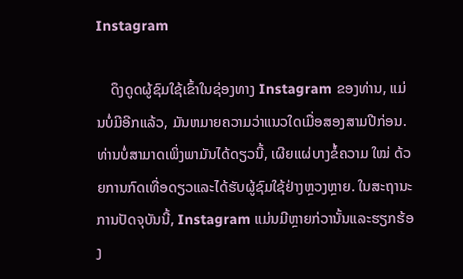Instagram

    ດຶງດູດຜູ້ຊົມໃຊ້ເຂົ້າໃນຊ່ອງທາງ Instagram ຂອງທ່ານ, ແມ່ນບໍ່ມີອີກແລ້ວ, ມັນຫມາຍຄວາມວ່າແນວໃດເມື່ອສອງສາມປີກ່ອນ. ທ່ານບໍ່ສາມາດເພິ່ງພາມັນໄດ້ດຽວນີ້, ເຜີຍແຜ່ບາງຂໍ້ຄວາມ ໃໝ່ ດ້ວຍການກົດເທື່ອດຽວແລະໄດ້ຮັບຜູ້ຊົມໃຊ້ຢ່າງຫຼວງຫຼາຍ. ໃນສະຖານະການປັດຈຸບັນນີ້, Instagram ແມ່ນມີຫຼາຍກ່ວານັ້ນແລະຮຽກຮ້ອງ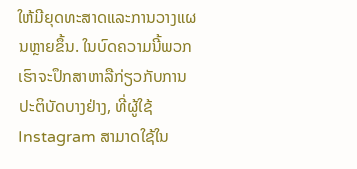ໃຫ້ມີຍຸດທະສາດແລະການວາງແຜນຫຼາຍຂຶ້ນ. ໃນບົດຄວາມນີ້ພວກເຮົາຈະປຶກສາຫາລືກ່ຽວກັບການປະຕິບັດບາງຢ່າງ, ທີ່ຜູ້ໃຊ້ Instagram ສາມາດໃຊ້ໃນ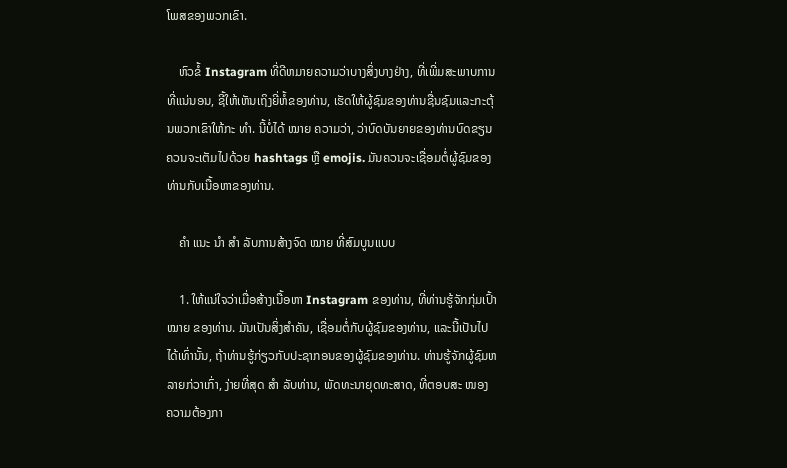ໂພສຂອງພວກເຂົາ.

    ຫົວຂໍ້ Instagram ທີ່ດີຫມາຍຄວາມວ່າບາງສິ່ງບາງຢ່າງ, ທີ່ເພີ່ມສະພາບການທີ່ແນ່ນອນ, ຊີ້ໃຫ້ເຫັນເຖິງຍີ່ຫໍ້ຂອງທ່ານ, ເຮັດໃຫ້ຜູ້ຊົມຂອງທ່ານຊື່ນຊົມແລະກະຕຸ້ນພວກເຂົາໃຫ້ກະ ທຳ. ນີ້ບໍ່ໄດ້ ໝາຍ ຄວາມວ່າ, ວ່າບົດບັນຍາຍຂອງທ່ານບົດຂຽນຄວນຈະເຕັມໄປດ້ວຍ hashtags ຫຼື emojis. ມັນຄວນຈະເຊື່ອມຕໍ່ຜູ້ຊົມຂອງທ່ານກັບເນື້ອຫາຂອງທ່ານ.

    ຄຳ ແນະ ນຳ ສຳ ລັບການສ້າງຈົດ ໝາຍ ທີ່ສົມບູນແບບ

    1. ໃຫ້ແນ່ໃຈວ່າເມື່ອສ້າງເນື້ອຫາ Instagram ຂອງທ່ານ, ທີ່ທ່ານຮູ້ຈັກກຸ່ມເປົ້າ ໝາຍ ຂອງທ່ານ. ມັນເປັນສິ່ງສໍາຄັນ, ເຊື່ອມຕໍ່ກັບຜູ້ຊົມຂອງທ່ານ, ແລະນີ້ເປັນໄປໄດ້ເທົ່ານັ້ນ, ຖ້າທ່ານຮູ້ກ່ຽວກັບປະຊາກອນຂອງຜູ້ຊົມຂອງທ່ານ. ທ່ານຮູ້ຈັກຜູ້ຊົມຫລາຍກ່ວາເກົ່າ, ງ່າຍທີ່ສຸດ ສຳ ລັບທ່ານ, ພັດທະນາຍຸດທະສາດ, ທີ່ຕອບສະ ໜອງ ຄວາມຕ້ອງກາ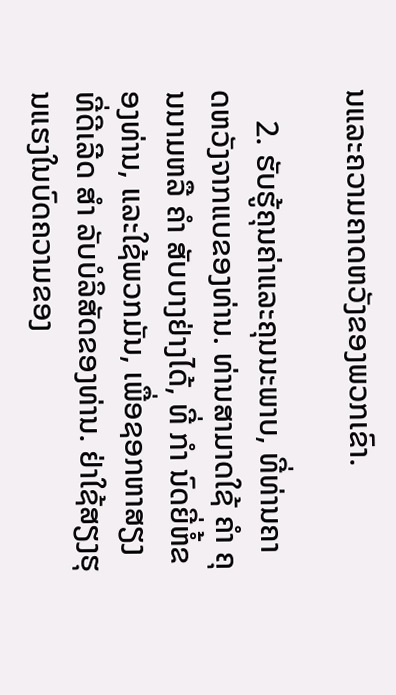ນແລະຄວາມຄາດຫວັງຂອງພວກເຂົາ.

    2. ຮັບຮູ້ຄຸນຄ່າແລະຄຸນນະພາບ, ທີ່ທ່ານຄາດຫວັງຈາກແບຂອງທ່ານ. ທ່ານສາມາດໃຊ້ ຄຳ ຄຸນນາມຫລື ຄຳ ສັບບາງຢ່າງໄດ້, ທີ່ ກຳ ນົດຍີ່ຫໍ້ຂອງທ່ານ, ແລະໃຊ້ພວກມັນ, ເພື່ອຊອກຫາສຽງທີ່ດີເລີດ ສຳ ລັບບໍລິສັດຂອງທ່ານ. ຢ່າໃຊ້ສຽງຮຸນແຮງໃນບົດຄວາມຂອງ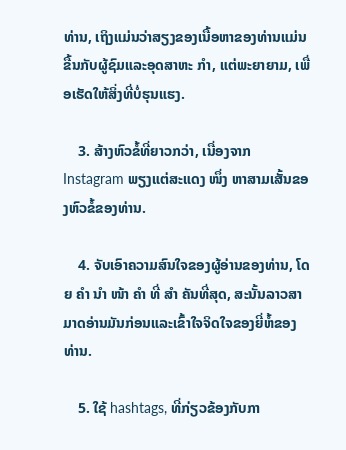ທ່ານ, ເຖິງແມ່ນວ່າສຽງຂອງເນື້ອຫາຂອງທ່ານແມ່ນຂື້ນກັບຜູ້ຊົມແລະອຸດສາຫະ ກຳ, ແຕ່ພະຍາຍາມ, ເພື່ອເຮັດໃຫ້ສິ່ງທີ່ບໍ່ຮຸນແຮງ.

    3. ສ້າງຫົວຂໍ້ທີ່ຍາວກວ່າ, ເນື່ອງຈາກ Instagram ພຽງແຕ່ສະແດງ ໜຶ່ງ ຫາສາມເສັ້ນຂອງຫົວຂໍ້ຂອງທ່ານ.

    4. ຈັບເອົາຄວາມສົນໃຈຂອງຜູ້ອ່ານຂອງທ່ານ, ໂດຍ ຄຳ ນຳ ໜ້າ ຄຳ ທີ່ ສຳ ຄັນທີ່ສຸດ, ສະນັ້ນລາວສາມາດອ່ານມັນກ່ອນແລະເຂົ້າໃຈຈິດໃຈຂອງຍີ່ຫໍ້ຂອງທ່ານ.

    5. ໃຊ້ hashtags, ທີ່ກ່ຽວຂ້ອງກັບກາ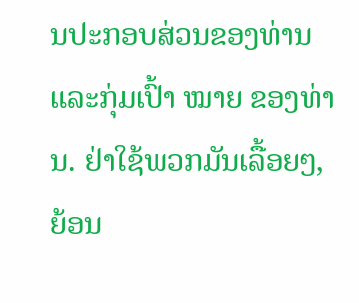ນປະກອບສ່ວນຂອງທ່ານແລະກຸ່ມເປົ້າ ໝາຍ ຂອງທ່ານ. ຢ່າໃຊ້ພວກມັນເລື້ອຍໆ, ຍ້ອນ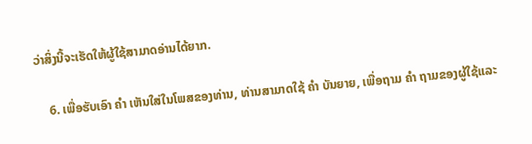ວ່າສິ່ງນີ້ຈະເຮັດໃຫ້ຜູ້ໃຊ້ສາມາດອ່ານໄດ້ຍາກ.

    6. ເພື່ອຮັບເອົາ ຄຳ ເຫັນໃສ່ໃນໂພສຂອງທ່ານ, ທ່ານສາມາດໃຊ້ ຄຳ ບັນຍາຍ, ເພື່ອຖາມ ຄຳ ຖາມຂອງຜູ້ໃຊ້ແລະ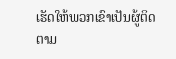ເຮັດໃຫ້ພວກເຂົາເປັນຜູ້ຕິດຕາມ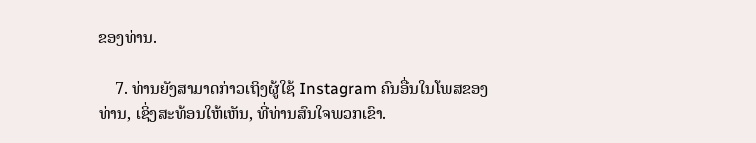ຂອງທ່ານ.

    7. ທ່ານຍັງສາມາດກ່າວເຖິງຜູ້ໃຊ້ Instagram ຄົນອື່ນໃນໂພສຂອງທ່ານ, ເຊິ່ງສະທ້ອນໃຫ້ເຫັນ, ທີ່ທ່ານສົນໃຈພວກເຂົາ.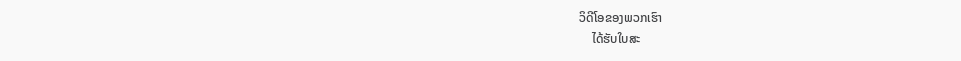ວິດີໂອຂອງພວກເຮົາ
    ໄດ້ຮັບໃບສະ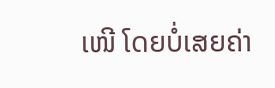ເໜີ ໂດຍບໍ່ເສຍຄ່າ